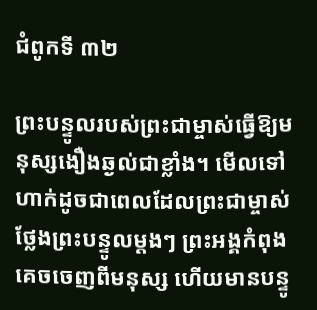ជំពូកទី ៣២

ព្រះបន្ទូលរបស់ព្រះជាម្ចាស់ធ្វើឱ្យមនុស្សងឿងឆ្ងល់ជាខ្លាំង។ មើលទៅហាក់ដូចជាពេលដែលព្រះជាម្ចាស់ថ្លែងព្រះបន្ទូលម្ដងៗ ព្រះអង្គកំពុងគេចចេញពីមនុស្ស ហើយមានបន្ទូ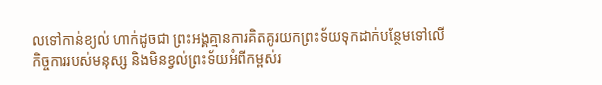លទៅកាន់ខ្យល់ ហាក់ដូចជា ព្រះអង្គគ្មានការគិតគូរយកព្រះទ័យទុកដាក់បន្ថែមទៅលើកិច្ចការរបស់មនុស្ស និងមិនខ្វល់ព្រះទ័យអំពីកម្ពស់រ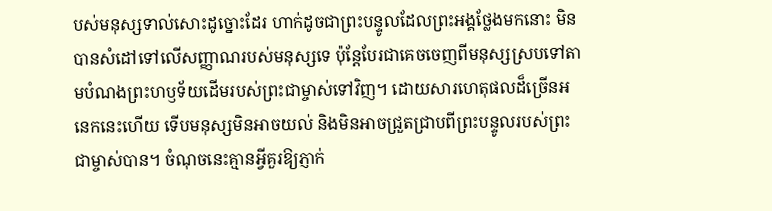បស់មនុស្សទាល់សោះដូច្នោះដែរ ហាក់ដូចជាព្រះបន្ទូលដែលព្រះអង្គថ្លែងមកនោះ មិនបានសំដៅទៅលើសញ្ញាណរបស់មនុស្សទេ ប៉ុន្តែបែរជាគេចចេញពីមនុស្សស្របទៅតាមបំណងព្រះហឫទ័យដើមរបស់ព្រះជាម្ចាស់ទៅវិញ។ ដោយសារហេតុផលដ៏ច្រើនអនេកនេះហើយ ទើបមនុស្សមិនអាចយល់ និងមិនអាចជ្រួតជ្រាបពីព្រះបន្ទូលរបស់ព្រះជាម្ចាស់បាន។ ចំណុចនេះគ្មានអ្វីគួរឱ្យភ្ញាក់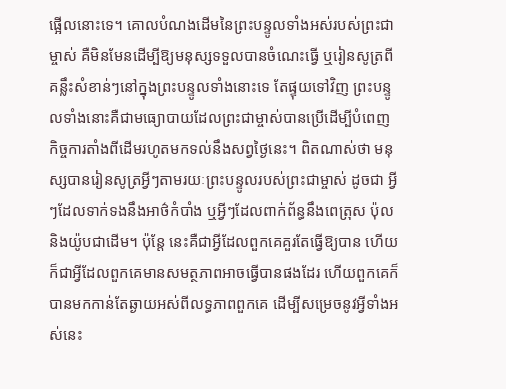ផ្អើលនោះទេ។ គោលបំណងដើមនៃព្រះបន្ទូលទាំងអស់របស់ព្រះជាម្ចាស់ គឺមិនមែនដើម្បីឱ្យមនុស្សទទួលបានចំណេះធ្វើ ឬរៀនសូត្រពីគន្លឹះសំខាន់ៗនៅក្នុងព្រះបន្ទូលទាំងនោះទេ តែផ្ទុយទៅវិញ ព្រះបន្ទូលទាំងនោះគឺជាមធ្យោបាយដែលព្រះជាម្ចាស់បានប្រើដើម្បីបំពេញកិច្ចការតាំងពីដើមរហូតមកទល់នឹងសព្វថ្ងៃនេះ។ ពិតណាស់ថា មនុស្សបានរៀនសូត្រអ្វីៗតាមរយៈព្រះបន្ទូលរបស់ព្រះជាម្ចាស់ ដូចជា អ្វីៗដែលទាក់ទងនឹងអាថ៌កំបាំង ឬអ្វីៗដែលពាក់ព័ន្ធនឹងពេត្រុស ប៉ុល និងយ៉ូបជាដើម។ ប៉ុន្តែ នេះគឺជាអ្វីដែលពួកគេគួរតែធ្វើឱ្យបាន ហើយក៏ជាអ្វីដែលពួកគេមានសមត្ថភាពអាចធ្វើបានផងដែរ ហើយពួកគេក៏បានមកកាន់តែឆ្ងាយអស់ពីលទ្ធភាពពួកគេ ដើម្បីសម្រេចនូវអ្វីទាំងអស់នេះ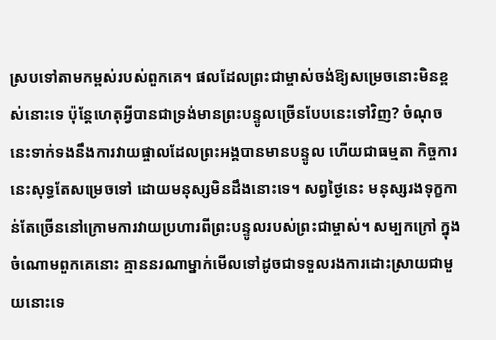ស្របទៅតាមកម្ពស់របស់ពួកគេ។ ផលដែលព្រះជាម្ចាស់ចង់ឱ្យសម្រេចនោះមិនខ្ពស់នោះទេ ប៉ុន្តែហេតុអ្វីបានជាទ្រង់មានព្រះបន្ទូលច្រើនបែបនេះទៅវិញ? ចំណុចនេះទាក់ទងនឹងការវាយផ្ចាលដែលព្រះអង្គបានមានបន្ទូល ហើយជាធម្មតា កិច្ចការនេះសុទ្ធតែសម្រេចទៅ ដោយមនុស្សមិនដឹងនោះទេ។ សព្វថ្ងៃនេះ មនុស្សរងទុក្ខកាន់តែច្រើននៅក្រោមការវាយប្រហារពីព្រះបន្ទូលរបស់ព្រះជាម្ចាស់។ សម្បកក្រៅ ក្នុងចំណោមពួកគេនោះ គ្មាននរណាម្នាក់មើលទៅដូចជាទទួលរងការដោះស្រាយជាមួយនោះទេ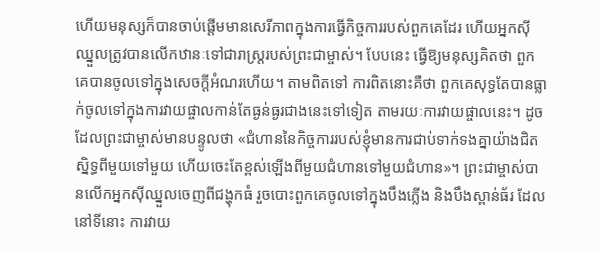ហើយមនុស្សក៏បានចាប់ផ្ដើមមានសេរីភាពក្នុងការធ្វើកិច្ចការរបស់ពួកគេដែរ ហើយអ្នកស៊ីឈ្នួលត្រូវបានលើកឋានៈទៅជារាស្ត្ររបស់ព្រះជាម្ចាស់។ បែបនេះ ធ្វើឱ្យមនុស្សគិតថា ពួកគេបានចូលទៅក្នុងសេចក្ដីអំណរហើយ។ តាមពិតទៅ ការពិតនោះគឺថា ពួកគេសុទ្ធតែបានធ្លាក់ចូលទៅក្នុងការវាយផ្ចាលកាន់តែធ្ងន់ធ្ងរជាងនេះទៅទៀត តាមរយៈការវាយផ្ចាលនេះ។ ដូចដែលព្រះជាម្ចាស់មានបន្ទូលថា «ជំហាននៃកិច្ចការរបស់ខ្ញុំមានការជាប់ទាក់ទងគ្នាយ៉ាងជិតស្និទ្ធពីមួយទៅមួយ ហើយចេះតែខ្ពស់ឡើងពីមួយជំហានទៅមួយជំហាន»។ ព្រះជាម្ចាស់បានលើកអ្នកស៊ីឈ្នួលចេញពីជង្ហុកធំ រួចបោះពួកគេចូលទៅក្នុងបឹងភ្លើង និងបឹងស្ពាន់ធ័រ ដែលនៅទីនោះ ការវាយ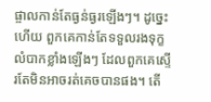ផ្ចាលកាន់តែធ្ងន់ធ្ងរឡើងៗ។ ដូច្នេះហើយ ពួកគេកាន់តែទទួលរងទុក្ខលំបាកខ្លាំងឡើងៗ ដែលពួកគេស្ទើរតែមិនអាចរត់គេចបានផង។ តើ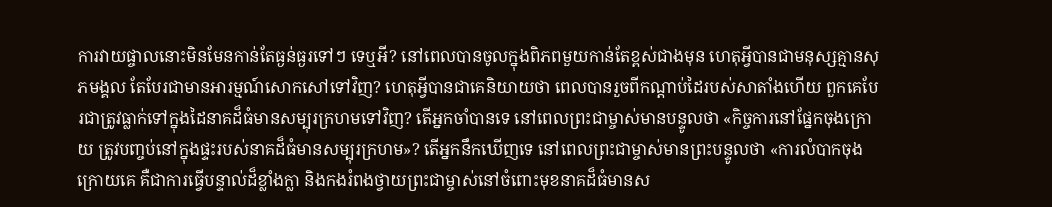ការវាយផ្ចាលនោះមិនមែនកាន់តែធ្ងន់ធ្ងរទៅៗ ទេឬអី? នៅពេលបានចូលក្នុងពិភពមួយកាន់តែខ្ពស់ជាងមុន ហេតុអ្វីបានជាមនុស្សគ្មានសុភមង្គល តែបែរជាមានអារម្មណ៍សោកសៅទៅវិញ? ហេតុអ្វីបានជាគេនិយាយថា ពេលបានរួចពីកណ្ដាប់ដៃរបស់សាតាំងហើយ ពួកគេបែរជាត្រូវធ្លាក់ទៅក្នុងដៃនាគដ៏ធំមានសម្បុរក្រហមទៅវិញ? តើអ្នកចាំបានទេ នៅពេលព្រះជាម្ចាស់មានបន្ទូលថា «កិច្ចការនៅផ្នែកចុងក្រោយ ត្រូវបញ្ចប់នៅក្នុងផ្ទះរបស់នាគដ៏ធំមានសម្បុរក្រហម»? តើអ្នកនឹកឃើញទេ នៅពេលព្រះជាម្ចាស់មានព្រះបន្ទូលថា «ការលំបាកចុងក្រោយគេ គឺជាការធ្វើបន្ទាល់ដ៏ខ្លាំងក្លា និងកងរំពងថ្វាយព្រះជាម្ចាស់នៅចំពោះមុខនាគដ៏ធំមានស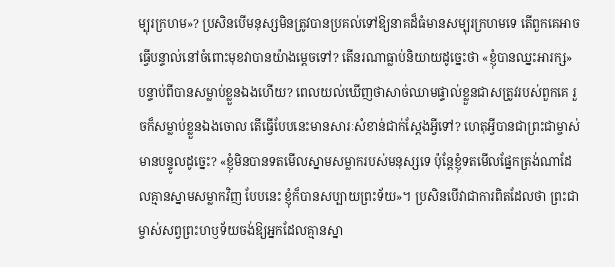ម្បុរក្រហម»? ប្រសិនបើមនុស្សមិនត្រូវបានប្រគល់ទៅឱ្យនាគដ៏ធំមានសម្បុរក្រហមទេ តើពួកគេអាចធ្វើបន្ទាល់នៅចំពោះមុខវាបានយ៉ាងម្ដេចទៅ? តើនរណាធ្លាប់និយាយដូច្នេះថា «ខ្ញុំបានឈ្នះអារក្ស» បន្ទាប់ពីបានសម្លាប់ខ្លួនឯងហើយ? ពេលយល់ឃើញថាសាច់ឈាមផ្ទាល់ខ្លួនជាសត្រូវរបស់ពួកគេ រួចក៏សម្លាប់ខ្លួនឯងចោល តើធ្វើបែបនេះមានសារៈសំខាន់ជាក់ស្ដែងអ្វីទៅ? ហេតុអ្វីបានជាព្រះជាម្ចាស់មានបន្ទូលដូច្នេះ? «ខ្ញុំមិនបានទតមើលស្នាមសម្លាករបស់មនុស្សទេ ប៉ុន្តែខ្ញុំទតមើលផ្នែកត្រង់ណាដែលគ្មានស្នាមសម្លាកវិញ បែបនេះ ខ្ញុំក៏បានសប្បាយព្រះទ័យ»។ ប្រសិនបើវាជាការពិតដែលថា ព្រះជាម្ចាស់សព្វព្រះហឫទ័យចង់ឱ្យអ្នកដែលគ្មានស្នា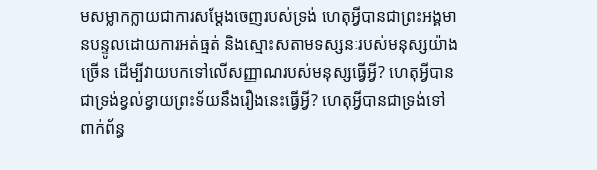មសម្លាកក្លាយជាការសម្ដែងចេញរបស់ទ្រង់ ហេតុអ្វីបានជាព្រះអង្គមានបន្ទូលដោយការអត់ធ្មត់ និងស្មោះសតាមទស្សនៈរបស់មនុស្សយ៉ាងច្រើន ដើម្បីវាយបកទៅលើសញ្ញាណរបស់មនុស្សធ្វើអ្វី? ហេតុអ្វីបានជាទ្រង់ខ្វល់ខ្វាយព្រះទ័យនឹងរឿងនេះធ្វើអ្វី? ហេតុអ្វីបានជាទ្រង់ទៅពាក់ព័ន្ធ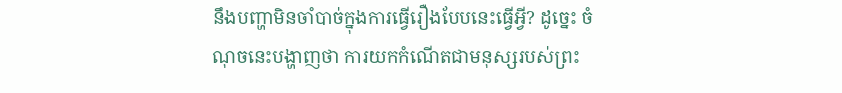នឹងបញ្ហាមិនចាំបាច់ក្នុងការធ្វើរឿងបែបនេះធ្វើអ្វី? ដូច្នេះ ចំណុចនេះបង្ហាញថា ការយកកំណើតជាមនុស្សរបស់ព្រះ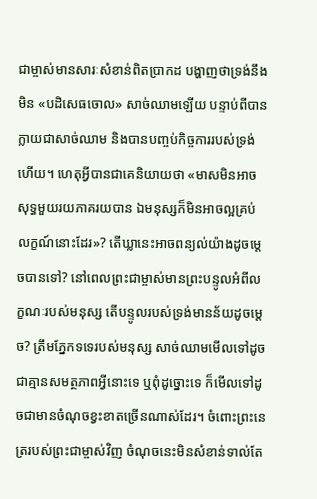ជាម្ចាស់មានសារៈសំខាន់ពិតប្រាកដ បង្ហាញថាទ្រង់នឹងមិន «បដិសេធចោល» សាច់ឈាមឡើយ បន្ទាប់ពីបានក្លាយជាសាច់ឈាម និងបានបញ្ចប់កិច្ចការរបស់ទ្រង់ហើយ។ ហេតុអ្វីបានជាគេនិយាយថា «មាសមិនអាចសុទ្ធមួយរយភាគរយបាន ឯមនុស្សក៏មិនអាចល្អគ្រប់លក្ខណ៍នោះដែរ»? តើឃ្លានេះអាចពន្យល់យ៉ាងដូចម្ដេចបានទៅ? នៅពេលព្រះជាម្ចាស់មានព្រះបន្ទូលអំពីលក្ខណៈរបស់មនុស្ស តើបន្ទូលរបស់ទ្រង់មានន័យដូចម្ដេច? ត្រឹមភ្នែកទទេរបស់មនុស្ស សាច់ឈាមមើលទៅដូចជាគ្មានសមត្ថភាពអ្វីនោះទេ ឬពុំដូច្នោះទេ ក៏មើលទៅដូចជាមានចំណុចខ្វះខាតច្រើនណាស់ដែរ។ ចំពោះព្រះនេត្ររបស់ព្រះជាម្ចាស់វិញ ចំណុចនេះមិនសំខាន់ទាល់តែ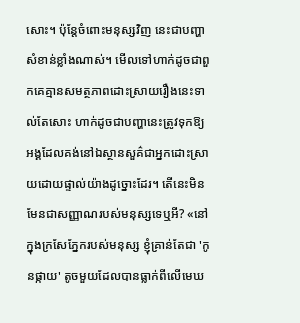សោះ។ ប៉ុន្តែចំពោះមនុស្សវិញ នេះជាបញ្ហាសំខាន់ខ្លាំងណាស់។ មើលទៅហាក់ដូចជាពួកគេគ្មានសមត្ថភាពដោះស្រាយរឿងនេះទាល់តែសោះ ហាក់ដូចជាបញ្ហានេះត្រូវទុកឱ្យអង្គដែលគង់នៅឯស្ថានសួគ៌ជាអ្នកដោះស្រាយដោយផ្ទាល់យ៉ាងដូច្នោះដែរ។ តើនេះមិនមែនជាសញ្ញាណរបស់មនុស្សទេឬអី? «នៅក្នុងក្រសែភ្នែករបស់មនុស្ស ខ្ញុំគ្រាន់តែជា 'កូនផ្កាយ' តូចមួយដែលបានធ្លាក់ពីលើមេឃ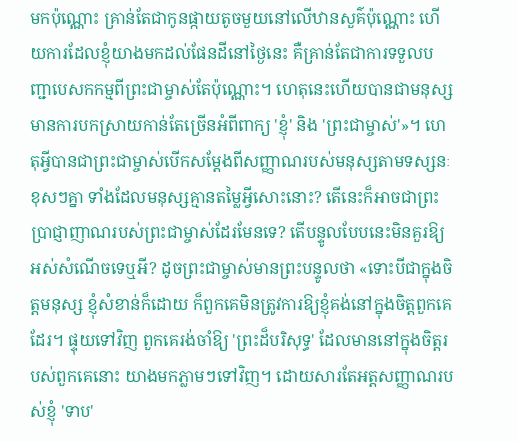មកប៉ុណ្ណោះ គ្រាន់តែជាកូនផ្កាយតូចមួយនៅលើឋានសួគ៌ប៉ុណ្ណោះ ហើយការដែលខ្ញុំយាងមកដល់ផែនដីនៅថ្ងៃនេះ គឺគ្រាន់តែជាការទទួលបញ្ជាបេសកកម្មពីព្រះជាម្ចាស់តែប៉ុណ្ណោះ។ ហេតុនេះហើយបានជាមនុស្សមានការបកស្រាយកាន់តែច្រើនអំពីពាក្យ 'ខ្ញុំ' និង 'ព្រះជាម្ចាស់'»។ ហេតុអ្វីបានជាព្រះជាម្ចាស់បើកសម្ដែងពីសញ្ញាណរបស់មនុស្សតាមទស្សនៈខុសៗគ្នា ទាំងដែលមនុស្សគ្មានតម្លៃអ្វីសោះនោះ? តើនេះក៏អាចជាព្រះប្រាជ្ញាញាណរបស់ព្រះជាម្ចាស់ដែរមែនទេ? តើបន្ទូលបែបនេះមិនគួរឱ្យអស់សំណើចទេឬអី? ដូចព្រះជាម្ចាស់មានព្រះបន្ទូលថា «ទោះបីជាក្នុងចិត្តមនុស្ស ខ្ញុំសំខាន់ក៏ដោយ ក៏ពួកគេមិនត្រូវការឱ្យខ្ញុំគង់នៅក្នុងចិត្តពួកគេដែរ។ ផ្ទុយទៅវិញ ពួកគេរង់ចាំឱ្យ 'ព្រះដ៏បរិសុទ្ធ' ដែលមាននៅក្នុងចិត្តរបស់ពួកគេនោះ យាងមកភ្លាមៗទៅវិញ។ ដោយសារតែអត្តសញ្ញាណរបស់ខ្ញុំ 'ទាប'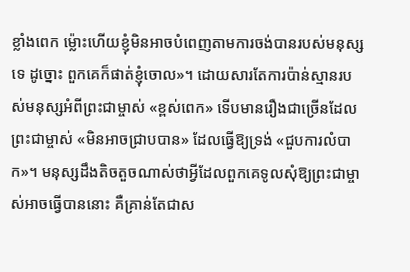ខ្លាំងពេក ម្ល៉ោះហើយខ្ញុំមិនអាចបំពេញតាមការចង់បានរបស់មនុស្សទេ ដូច្នោះ ពួកគេក៏ផាត់ខ្ញុំចោល»។ ដោយសារតែការប៉ាន់ស្មានរបស់មនុស្សអំពីព្រះជាម្ចាស់ «ខ្ពស់ពេក» ទើបមានរឿងជាច្រើនដែលព្រះជាម្ចាស់ «មិនអាចជ្រាបបាន» ដែលធ្វើឱ្យទ្រង់ «ជួបការលំបាក»។ មនុស្សដឹងតិចតួចណាស់ថាអ្វីដែលពួកគេទូលសុំឱ្យព្រះជាម្ចាស់អាចធ្វើបាននោះ គឺគ្រាន់តែជាស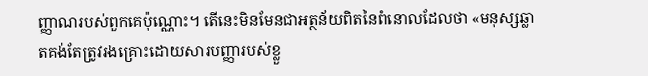ញ្ញាណរបស់ពួកគេប៉ុណ្ណោះ។ តើនេះមិនមែនជាអត្ថន័យពិតនៃពំនោលដែលថា «មនុស្សឆ្លាតគង់តែត្រូវរងគ្រោះដោយសារបញ្ញារបស់ខ្លួ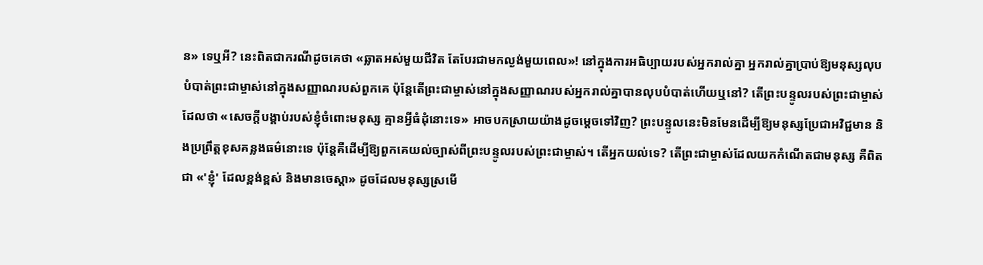ន» ទេឬអី? នេះពិតជាករណីដូចគេថា «ឆ្លាតអស់មួយជីវិត តែបែរជាមកល្ងង់មួយពេល»! នៅក្នុងការអធិប្បាយរបស់អ្នករាល់គ្នា អ្នករាល់គ្នាប្រាប់ឱ្យមនុស្សលុបបំបាត់ព្រះជាម្ចាស់នៅក្នុងសញ្ញាណរបស់ពួកគេ ប៉ុន្តែតើព្រះជាម្ចាស់នៅក្នុងសញ្ញាណរបស់អ្នករាល់គ្នាបានលុបបំបាត់ហើយឬនៅ? តើព្រះបន្ទូលរបស់ព្រះជាម្ចាស់ដែលថា «សេចក្ដីបង្គាប់របស់ខ្ញុំចំពោះមនុស្ស គ្មានអ្វីធំដុំនោះទេ» អាចបកស្រាយយ៉ាងដូចម្ដេចទៅវិញ? ព្រះបន្ទូលនេះមិនមែនដើម្បីឱ្យមនុស្សប្រែជាអវិជ្ជមាន និងប្រព្រឹត្ដខុសគន្លងធម៌នោះទេ ប៉ុន្តែគឺដើម្បីឱ្យពួកគេយល់ច្បាស់ពីព្រះបន្ទូលរបស់ព្រះជាម្ចាស់។ តើអ្នកយល់ទេ? តើព្រះជាម្ចាស់ដែលយកកំណើតជាមនុស្ស គឺពិតជា «'ខ្ញុំ' ដែលខ្ពង់ខ្ពស់ និងមានចេស្ដា» ដូចដែលមនុស្សស្រមើ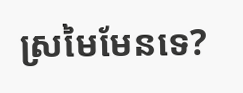ស្រមៃមែនទេ?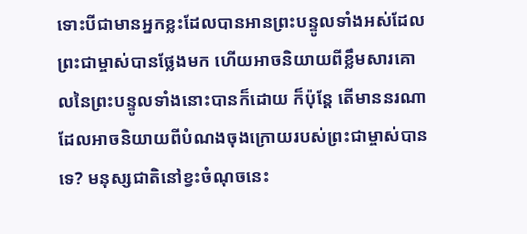ទោះបីជាមានអ្នកខ្លះដែលបានអានព្រះបន្ទូលទាំងអស់ដែលព្រះជាម្ចាស់បានថ្លែងមក ហើយអាចនិយាយពីខ្លឹមសារគោលនៃព្រះបន្ទូលទាំងនោះបានក៏ដោយ ក៏ប៉ុន្តែ តើមាននរណាដែលអាចនិយាយពីបំណងចុងក្រោយរបស់ព្រះជាម្ចាស់បានទេ? មនុស្សជាតិនៅខ្វះចំណុចនេះ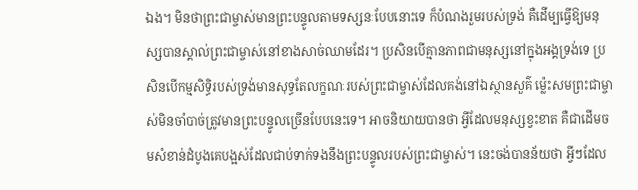ឯង។ មិនថាព្រះជាម្ចាស់មានព្រះបន្ទូលតាមទស្សនៈបែបនោះទេ ក៏បំណងរួមរបស់ទ្រង់ គឺដើម្បធ្វើឱ្យមនុស្សបានស្គាល់ព្រះជាម្ចាស់នៅខាងសាច់ឈាមដែរ។ ប្រសិនបើគ្មានភាពជាមនុស្សនៅក្នុងអង្គទ្រង់ទេ ប្រសិនបើកម្មសិទ្ធិរបស់ទ្រង់មានសុទ្ធតែលក្ខណៈរបស់ព្រះជាម្ចាស់ដែលគង់នៅឯស្ថានសួគ៌ ម្ល៉េះសមព្រះជាម្ចាស់មិនចាំបាច់ត្រូវមានព្រះបន្ទូលច្រើនបែបនេះទេ។ អាចនិយាយបានថា អ្វីដែលមនុស្សខ្វះខាត គឺជាដើមចមសំខាន់ដំបូងគេបង្អស់ដែលជាប់ទាក់ទងនឹងព្រះបន្ទូលរបស់ព្រះជាម្ចាស់។ នេះចង់បានន័យថា អ្វីៗដែល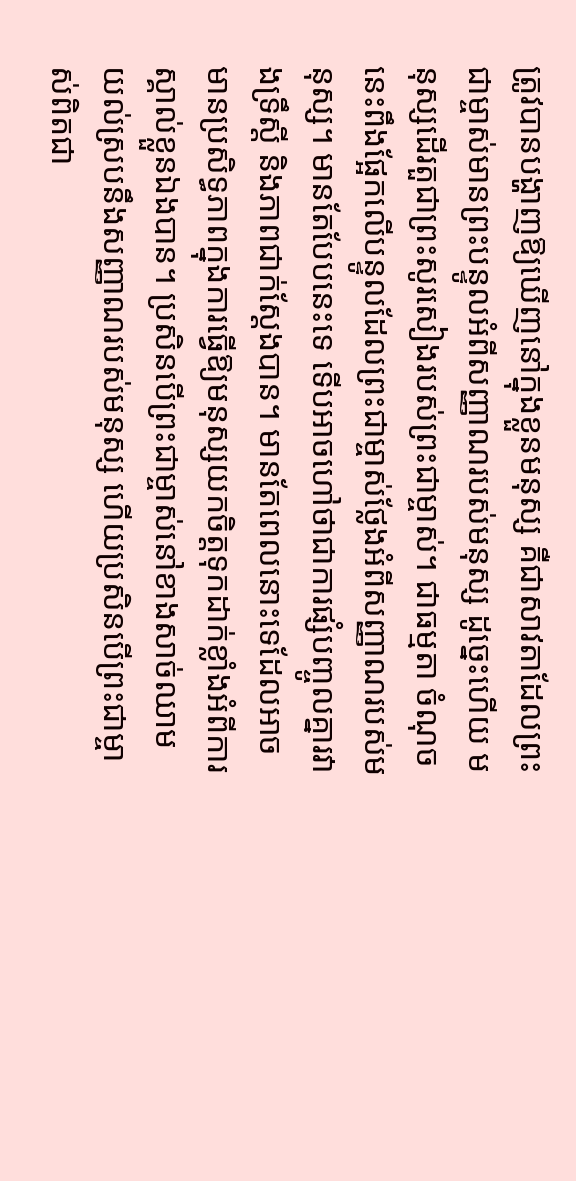ត្រូវបានបង្ហាញឱ្យឃើញនៅក្នុងខ្លួនមនុស្ស គឺជាសាវតាដែលព្រះជាម្ចាស់មានព្រះបន្ទូលអំពីសញ្ញាណរបស់មនុស្ស ដូច្នេះហើយ មនុស្សដើរតួជាព្រះសូរសៀងរបស់ព្រះជាម្ចាស់។ ជាធម្មតា ចំណុចនេះពឹងផ្អែកលើបន្ទូលដែលព្រះជាម្ចាស់ថ្លែងអំពីសញ្ញាណរបស់មនុស្ស។ មានតែបែបនេះទេ ទើបអាចហៅថាជាការផ្សំបញ្ចូលគ្នារវាងទ្រឹស្ដី និងភាពជាក់ស្ដែងបាន។ មានតែពេលនោះទេដែលអាចមានប្រសិទ្ធភាពក្នុងការធ្វើឱ្យមនុស្សយកចិត្តទុកដាក់ខ្លាំងអំពីការស្គាល់ខ្លួនឯងបាន។ ប្រសិនបើព្រះជាម្ចាស់នៅខាងសាច់ឈាម យល់ស្របនឹងសញ្ញាណរបស់មនុស្ស ហើយប្រសិនបើព្រះជាម្ចាស់ពិតជា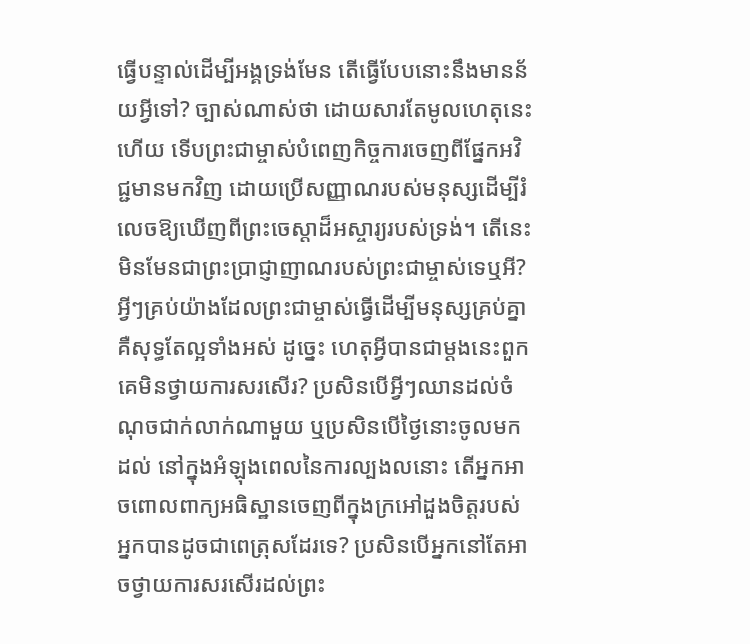ធ្វើបន្ទាល់ដើម្បីអង្គទ្រង់មែន តើធ្វើបែបនោះនឹងមានន័យអ្វីទៅ? ច្បាស់ណាស់ថា ដោយសារតែមូលហេតុនេះហើយ ទើបព្រះជាម្ចាស់បំពេញកិច្ចការចេញពីផ្នែកអវិជ្ជមានមកវិញ ដោយប្រើសញ្ញាណរបស់មនុស្សដើម្បីរំលេចឱ្យឃើញពីព្រះចេស្ដាដ៏អស្ចារ្យរបស់ទ្រង់។ តើនេះមិនមែនជាព្រះប្រាជ្ញាញាណរបស់ព្រះជាម្ចាស់ទេឬអី? អ្វីៗគ្រប់យ៉ាងដែលព្រះជាម្ចាស់ធ្វើដើម្បីមនុស្សគ្រប់គ្នា គឺសុទ្ធតែល្អទាំងអស់ ដូច្នេះ ហេតុអ្វីបានជាម្ដងនេះពួកគេមិនថ្វាយការសរសើរ? ប្រសិនបើអ្វីៗឈានដល់ចំណុចជាក់លាក់ណាមួយ ឬប្រសិនបើថ្ងៃនោះចូលមកដល់ នៅក្នុងអំឡុងពេលនៃការល្បងលនោះ តើអ្នកអាចពោលពាក្យអធិស្ឋានចេញពីក្នុងក្រអៅដួងចិត្តរបស់អ្នកបានដូចជាពេត្រុសដែរទេ? ប្រសិនបើអ្នកនៅតែអាចថ្វាយការសរសើរដល់ព្រះ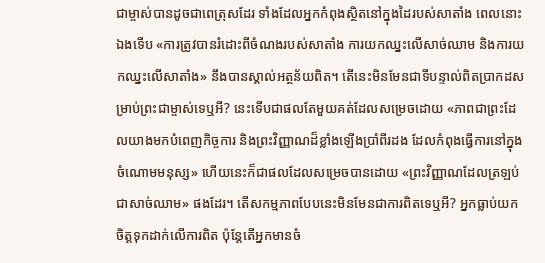ជាម្ចាស់បានដូចជាពេត្រុសដែរ ទាំងដែលអ្នកកំពុងស្ថិតនៅក្នុងដៃរបស់សាតាំង ពេលនោះឯងទើប «ការត្រូវបានរំដោះពីចំណងរបស់សាតាំង ការយកឈ្នះលើសាច់ឈាម និងការយកឈ្នះលើសាតាំង» នឹងបានស្គាល់អត្ថន័យពិត។ តើនេះមិនមែនជាទីបន្ទាល់ពិតប្រាកដសម្រាប់ព្រះជាម្ចាស់ទេឬអី? នេះទើបជាផលតែមួយគត់ដែលសម្រេចដោយ «ភាពជាព្រះដែលយាងមកបំពេញកិច្ចការ និងព្រះវិញ្ញាណដ៏ខ្លាំងឡើងប្រាំពីរដង ដែលកំពុងធ្វើការនៅក្នុងចំណោមមនុស្ស» ហើយនេះក៏ជាផលដែលសម្រេចបានដោយ «ព្រះវិញ្ញាណដែលត្រឡប់ជាសាច់ឈាម» ផងដែរ។ តើសកម្មភាពបែបនេះមិនមែនជាការពិតទេឬអី? អ្នកធ្លាប់យកចិត្តទុកដាក់លើការពិត ប៉ុន្តែតើអ្នកមានចំ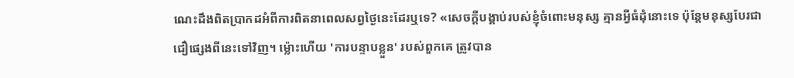ណេះដឹងពិតប្រាកដអំពីការពិតនាពេលសព្វថ្ងៃនេះដែរឬទេ? «សេចក្ដីបង្គាប់របស់ខ្ញុំចំពោះមនុស្ស គ្មានអ្វីធំដុំនោះទេ ប៉ុន្តែមនុស្សបែរជាជឿផ្សេងពីនេះទៅវិញ។ ម្ល៉ោះហើយ 'ការបន្ទាបខ្លួន' របស់ពួកគេ ត្រូវបាន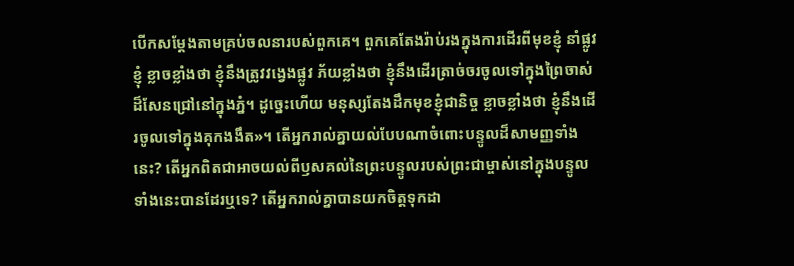បើកសម្ដែងតាមគ្រប់ចលនារបស់ពួកគេ។ ពួកគេតែងរ៉ាប់រងក្នុងការដើរពីមុខខ្ញុំ នាំផ្លូវខ្ញុំ ខ្លាចខ្លាំងថា ខ្ញុំនឹងត្រូវវង្វេងផ្លូវ ភ័យខ្លាំងថា ខ្ញុំនឹងដើរត្រាច់ចរចូលទៅក្នុងព្រៃចាស់ដ៏សែនជ្រៅនៅក្នុងភ្នំ។ ដូច្នេះហើយ មនុស្សតែងដឹកមុខខ្ញុំជានិច្ច ខ្លាចខ្លាំងថា ខ្ញុំនឹងដើរចូលទៅក្នុងគុកងងឹត»។ តើអ្នករាល់គ្នាយល់បែបណាចំពោះបន្ទូលដ៏សាមញ្ញទាំងនេះ? តើអ្នកពិតជាអាចយល់ពីឫសគល់នៃព្រះបន្ទូលរបស់ព្រះជាម្ចាស់នៅក្នុងបន្ទូលទាំងនេះបានដែរឬទេ? តើអ្នករាល់គ្នាបានយកចិត្តទុកដា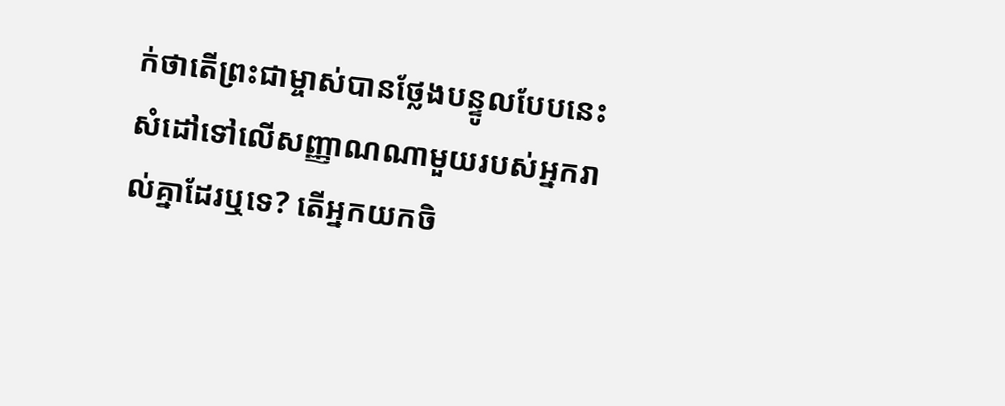ក់ថាតើព្រះជាម្ចាស់បានថ្លែងបន្ទូលបែបនេះសំដៅទៅលើសញ្ញាណណាមួយរបស់អ្នករាល់គ្នាដែរឬទេ? តើអ្នកយកចិ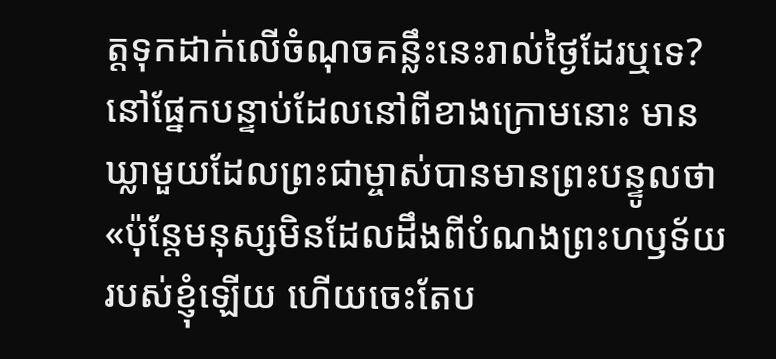ត្តទុកដាក់លើចំណុចគន្លឹះនេះរាល់ថ្ងៃដែរឬទេ? នៅផ្នែកបន្ទាប់ដែលនៅពីខាងក្រោមនោះ មានឃ្លាមួយដែលព្រះជាម្ចាស់បានមានព្រះបន្ទូលថា «ប៉ុន្តែមនុស្សមិនដែលដឹងពីបំណងព្រះហឫទ័យរបស់ខ្ញុំឡើយ ហើយចេះតែប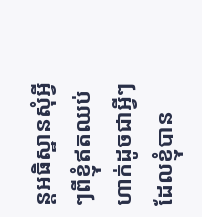ន្តអធិស្ឋានសុំអ្វីៗពីខ្ញុំឥតឈប់ ហាក់ដូចជាអ្វីៗដែលខ្ញុំបាន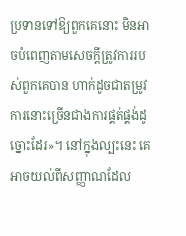ប្រទានទៅឱ្យពួកគេនោះ មិនអាចបំពេញតាមសេចក្ដីត្រូវការរបស់ពួកគេបាន ហាក់ដូចជាតម្រូវការនោះច្រើនជាងការផ្គត់ផ្គង់ដូច្នោះដែរ»។ នៅក្នុងល្បះនេះ គេអាចយល់ពីសញ្ញាណដែល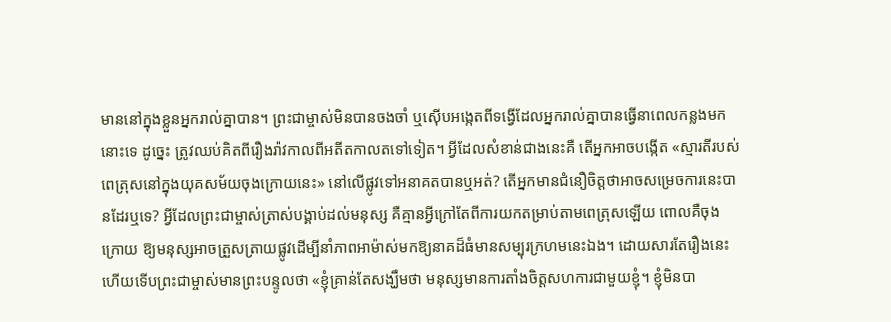មាននៅក្នុងខ្លួនអ្នករាល់គ្នាបាន។ ព្រះជាម្ចាស់មិនបានចងចាំ ឬស៊ើបអង្កេតពីទង្វើដែលអ្នករាល់គ្នាបានធ្វើនាពេលកន្លងមកនោះទេ ដូច្នេះ ត្រូវឈប់គិតពីរឿងរ៉ាវកាលពីអតីតកាលតទៅទៀត។ អ្វីដែលសំខាន់ជាងនេះគឺ តើអ្នកអាចបង្កើត «ស្មារតីរបស់ពេត្រុសនៅក្នុងយុគសម័យចុងក្រោយនេះ» នៅលើផ្លូវទៅអនាគតបានឬអត់? តើអ្នកមានជំនឿចិត្តថាអាចសម្រេចការនេះបានដែរឬទេ? អ្វីដែលព្រះជាម្ចាស់ត្រាស់បង្គាប់ដល់មនុស្ស គឺគ្មានអ្វីក្រៅតែពីការយកតម្រាប់តាមពេត្រុសឡើយ ពោលគឺចុងក្រោយ ឱ្យមនុស្សអាចត្រួសត្រាយផ្លូវដើម្បីនាំភាពអាម៉ាស់មកឱ្យនាគដ៏ធំមានសម្បុរក្រហមនេះឯង។ ដោយសារតែរឿងនេះហើយទើបព្រះជាម្ចាស់មានព្រះបន្ទូលថា «ខ្ញុំគ្រាន់តែសង្ឃឹមថា មនុស្សមានការតាំងចិត្តសហការជាមួយខ្ញុំ។ ខ្ញុំមិនបា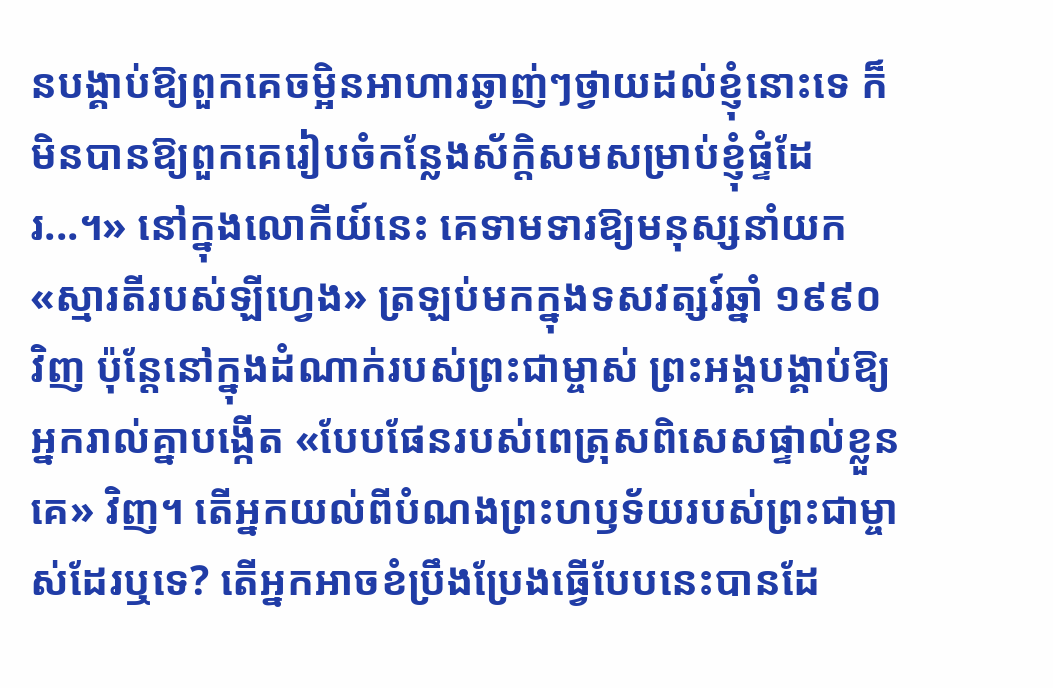នបង្គាប់ឱ្យពួកគេចម្អិនអាហារឆ្ងាញ់ៗថ្វាយដល់ខ្ញុំនោះទេ ក៏មិនបានឱ្យពួកគេរៀបចំកន្លែងស័ក្ដិសមសម្រាប់ខ្ញុំផ្ទំដែរ...។» នៅក្នុងលោកីយ៍នេះ គេទាមទារឱ្យមនុស្សនាំយក «ស្មារតីរបស់ឡីហ្វេង» ត្រឡប់មកក្នុងទសវត្សរ៍ឆ្នាំ ១៩៩០ វិញ ប៉ុន្តែនៅក្នុងដំណាក់របស់ព្រះជាម្ចាស់ ព្រះអង្គបង្គាប់ឱ្យអ្នករាល់គ្នាបង្កើត «បែបផែនរបស់ពេត្រុសពិសេសផ្ទាល់ខ្លួនគេ» វិញ។ តើអ្នកយល់ពីបំណងព្រះហឫទ័យរបស់ព្រះជាម្ចាស់ដែរឬទេ? តើអ្នកអាចខំប្រឹងប្រែងធ្វើបែបនេះបានដែ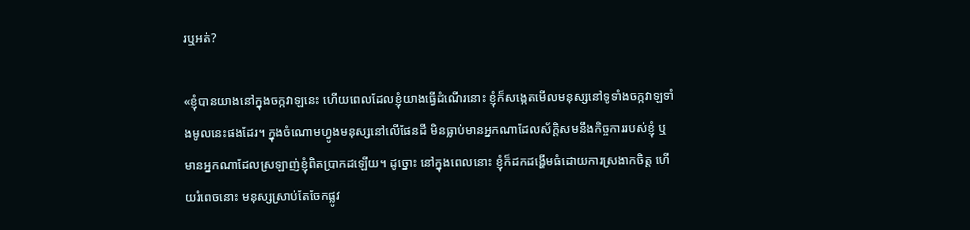រឬអត់?

«ខ្ញុំបានយាងនៅក្នុងចក្កវាឡនេះ ហើយពេលដែលខ្ញុំយាងធ្វើដំណើរនោះ ខ្ញុំក៏សង្កេតមើលមនុស្សនៅទូទាំងចក្កវាឡទាំងមូលនេះផងដែរ។ ក្នុងចំណោមហ្វូងមនុស្សនៅលើផែនដី មិនធ្លាប់មានអ្នកណាដែលស័ក្ដិសមនឹងកិច្ចការរបស់ខ្ញុំ ឬមានអ្នកណាដែលស្រឡាញ់ខ្ញុំពិតប្រាកដឡើយ។ ដូច្នោះ នៅក្នុងពេលនោះ ខ្ញុំក៏ដកដង្ហើមធំដោយការស្រងាកចិត្ត ហើយរំពេចនោះ មនុស្សស្រាប់តែចែកផ្លូវ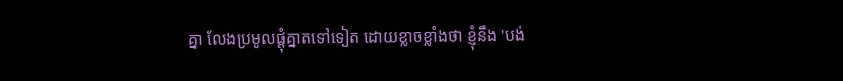គ្នា លែងប្រមូលផ្ដុំគ្នាតទៅទៀត ដោយខ្លាចខ្លាំងថា ខ្ញុំនឹង 'បង់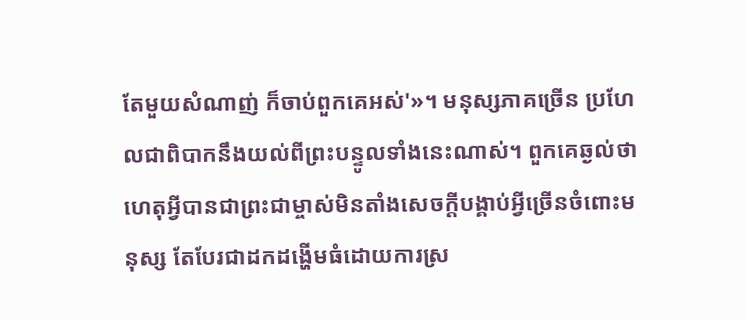តែមួយសំណាញ់ ក៏ចាប់ពួកគេអស់'»។ មនុស្សភាគច្រើន ប្រហែលជាពិបាកនឹងយល់ពីព្រះបន្ទូលទាំងនេះណាស់។ ពួកគេឆ្ងល់ថា ហេតុអ្វីបានជាព្រះជាម្ចាស់មិនតាំងសេចក្ដីបង្គាប់អ្វីច្រើនចំពោះមនុស្ស តែបែរជាដកដង្ហើមធំដោយការស្រ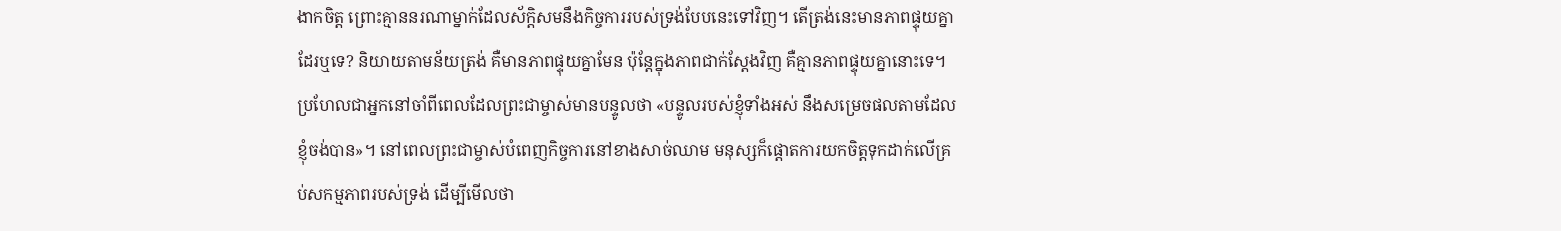ងាកចិត្ត ព្រោះគ្មាននរណាម្នាក់ដែលស័ក្ដិសមនឹងកិច្ចការរបស់ទ្រង់បែបនេះទៅវិញ។ តើត្រង់នេះមានភាពផ្ទុយគ្នាដែរឬទេ? និយាយតាមន័យត្រង់ គឺមានភាពផ្ទុយគ្នាមែន ប៉ុន្តែក្នុងភាពជាក់ស្ដែងវិញ គឺគ្មានភាពផ្ទុយគ្នានោះទេ។ ប្រហែលជាអ្នកនៅចាំពីពេលដែលព្រះជាម្ចាស់មានបន្ទូលថា «បន្ទូលរបស់ខ្ញុំទាំងអស់ នឹងសម្រេចផលតាមដែលខ្ញុំចង់បាន»។ នៅពេលព្រះជាម្ចាស់បំពេញកិច្ចការនៅខាងសាច់ឈាម មនុស្សក៏ផ្ដោតការយកចិត្តទុកដាក់លើគ្រប់សកម្មភាពរបស់ទ្រង់ ដើម្បីមើលថា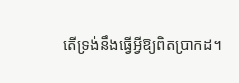តើទ្រង់នឹងធ្វើអ្វីឱ្យពិតប្រាកដ។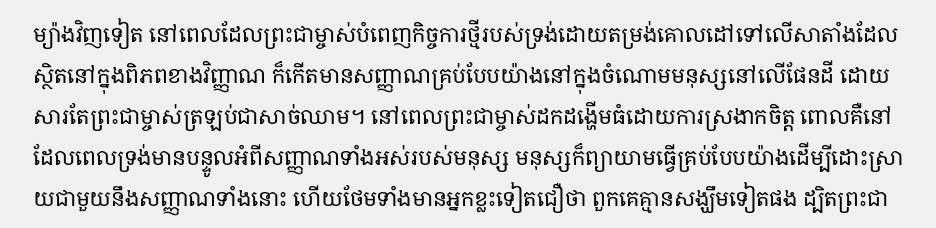ម្យ៉ាងវិញទៀត នៅពេលដែលព្រះជាម្ចាស់បំពេញកិច្ចការថ្មីរបស់ទ្រង់ដោយតម្រង់គោលដៅទៅលើសាតាំងដែលស្ថិតនៅក្នុងពិភពខាងវិញ្ញាណ ក៏កើតមានសញ្ញាណគ្រប់បែបយ៉ាងនៅក្នុងចំណោមមនុស្សនៅលើផែនដី ដោយសារតែព្រះជាម្ចាស់ត្រឡប់ជាសាច់ឈាម។ នៅពេលព្រះជាម្ចាស់ដកដង្ហើមធំដោយការស្រងាកចិត្ត ពោលគឺនៅដែលពេលទ្រង់មានបន្ទូលអំពីសញ្ញាណទាំងអស់របស់មនុស្ស មនុស្សក៏ព្យាយាមធ្វើគ្រប់បែបយ៉ាងដើម្បីដោះស្រាយជាមួយនឹងសញ្ញាណទាំងនោះ ហើយថែមទាំងមានអ្នកខ្លះទៀតជឿថា ពួកគេគ្មានសង្ឃឹមទៀតផង ដ្បិតព្រះជា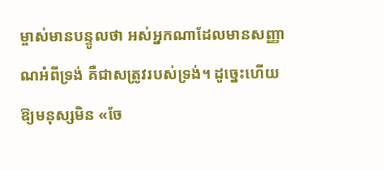ម្ចាស់មានបន្ទូលថា អស់អ្នកណាដែលមានសញ្ញាណអំពីទ្រង់ គឺជាសត្រូវរបស់ទ្រង់។ ដូច្នេះហើយ ឱ្យមនុស្សមិន «ចែ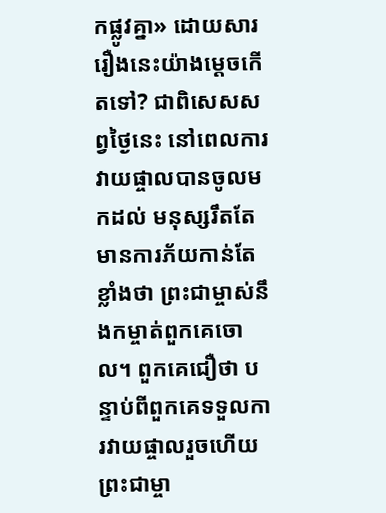កផ្លូវគ្នា» ដោយសាររឿងនេះយ៉ាងម្ដេចកើតទៅ? ជាពិសេសសព្វថ្ងៃនេះ នៅពេលការវាយផ្ចាលបានចូលមកដល់ មនុស្សរឹតតែមានការភ័យកាន់តែខ្លាំងថា ព្រះជាម្ចាស់នឹងកម្ចាត់ពួកគេចោល។ ពួកគេជឿថា បន្ទាប់ពីពួកគេទទួលការវាយផ្ចាលរួចហើយ ព្រះជាម្ចា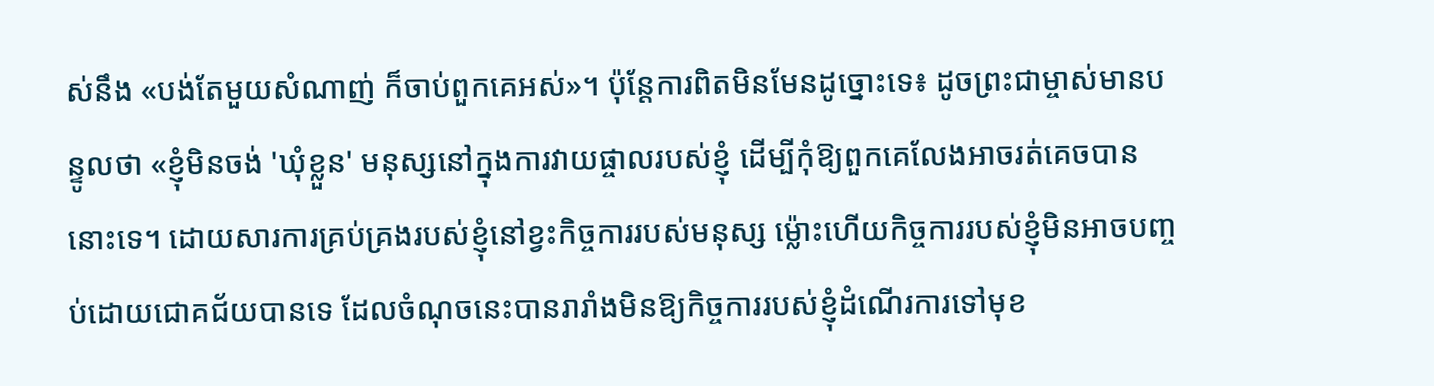ស់នឹង «បង់តែមួយសំណាញ់ ក៏ចាប់ពួកគេអស់»។ ប៉ុន្តែការពិតមិនមែនដូច្នោះទេ៖ ដូចព្រះជាម្ចាស់មានបន្ទូលថា «ខ្ញុំមិនចង់ 'ឃុំខ្លួន' មនុស្សនៅក្នុងការវាយផ្ចាលរបស់ខ្ញុំ ដើម្បីកុំឱ្យពួកគេលែងអាចរត់គេចបាននោះទេ។ ដោយសារការគ្រប់គ្រងរបស់ខ្ញុំនៅខ្វះកិច្ចការរបស់មនុស្ស ម្ល៉ោះហើយកិច្ចការរបស់ខ្ញុំមិនអាចបញ្ចប់ដោយជោគជ័យបានទេ ដែលចំណុចនេះបានរារាំងមិនឱ្យកិច្ចការរបស់ខ្ញុំដំណើរការទៅមុខ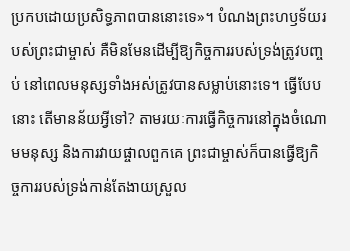ប្រកបដោយប្រសិទ្ធភាពបាននោះទេ»។ បំណងព្រះហឫទ័យរបស់ព្រះជាម្ចាស់ គឺមិនមែនដើម្បីឱ្យកិច្ចការរបស់ទ្រង់ត្រូវបញ្ចប់ នៅពេលមនុស្សទាំងអស់ត្រូវបានសម្លាប់នោះទេ។ ធ្វើបែបនោះ តើមានន័យអ្វីទៅ? តាមរយៈការធ្វើកិច្ចការនៅក្នុងចំណោមមនុស្ស និងការវាយផ្ចាលពួកគេ ព្រះជាម្ចាស់ក៏បានធ្វើឱ្យកិច្ចការរបស់ទ្រង់កាន់តែងាយស្រួល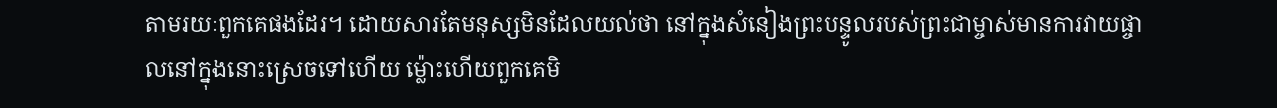តាមរយៈពួកគេផងដែរ។ ដោយសារតែមនុស្សមិនដែលយល់ថា នៅក្នុងសំនៀងព្រះបន្ទូលរបស់ព្រះជាម្ចាស់មានការវាយផ្ចាលនៅក្នុងនោះស្រេចទៅហើយ ម្ល៉ោះហើយពួកគេមិ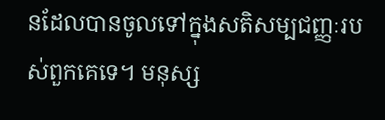នដែលបានចូលទៅក្នុងសតិសម្បជញ្ញៈរបស់ពួកគេទេ។ មនុស្ស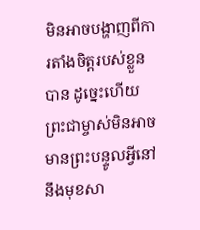មិនអាចបង្ហាញពីការតាំងចិត្តរបស់ខ្លួនបាន ដូច្នេះហើយ ព្រះជាម្ចាស់មិនអាចមានព្រះបន្ទូលអ្វីនៅនឹងមុខសា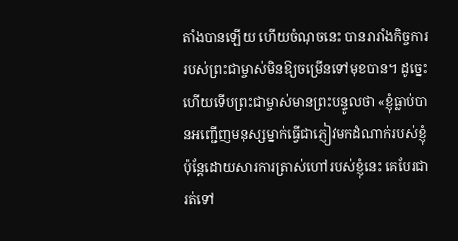តាំងបានឡើយ ហើយចំណុចនេះ បានរារាំងកិច្ចការរបស់ព្រះជាម្ចាស់មិនឱ្យចម្រើនទៅមុខបាន។ ដូច្នេះហើយទើបព្រះជាម្ចាស់មានព្រះបន្ទូលថា «ខ្ញុំធ្លាប់បានអញ្ជើញមនុស្សម្នាក់ធ្វើជាភ្ញៀវមកដំណាក់របស់ខ្ញុំ ប៉ុន្តែដោយសារការត្រាស់ហៅរបស់ខ្ញុំនេះ គេបែរជារត់ទៅ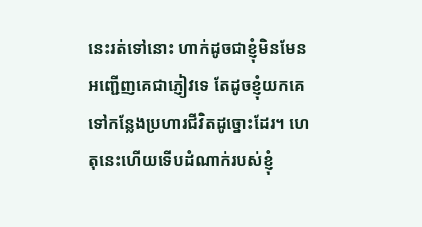នេះរត់ទៅនោះ ហាក់ដូចជាខ្ញុំមិនមែនអញ្ជើញគេជាភ្ញៀវទេ តែដូចខ្ញុំយកគេទៅកន្លែងប្រហារជីវិតដូច្នោះដែរ។ ហេតុនេះហើយទើបដំណាក់របស់ខ្ញុំ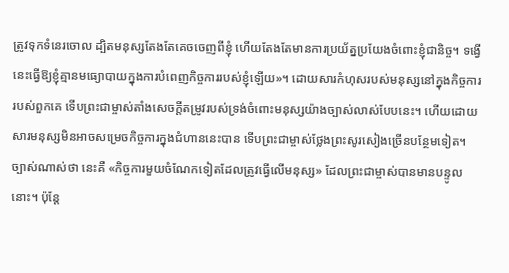ត្រូវទុកទំនេរចោល ដ្បិតមនុស្សតែងតែគេចចេញពីខ្ញុំ ហើយតែងតែមានការប្រយ័ត្នប្រយែងចំពោះខ្ញុំជានិច្ច។ ទង្វើនេះធ្វើឱ្យខ្ញុំគ្មានមធ្យោបាយក្នុងការបំពេញកិច្ចការរបស់ខ្ញុំឡើយ»។ ដោយសារកំហុសរបស់មនុស្សនៅក្នុងកិច្ចការរបស់ពួកគេ ទើបព្រះជាម្ចាស់តាំងសេចក្ដីតម្រូវរបស់ទ្រង់ចំពោះមនុស្សយ៉ាងច្បាស់លាស់បែបនេះ។ ហើយដោយសារមនុស្សមិនអាចសម្រេចកិច្ចការក្នុងជំហាននេះបាន ទើបព្រះជាម្ចាស់ថ្លែងព្រះសូរសៀងច្រើនបន្ថែមទៀត។ ច្បាស់ណាស់ថា នេះគឺ «កិច្ចការមួយចំណែកទៀតដែលត្រូវធ្វើលើមនុស្ស» ដែលព្រះជាម្ចាស់បានមានបន្ទូលនោះ។ ប៉ុន្តែ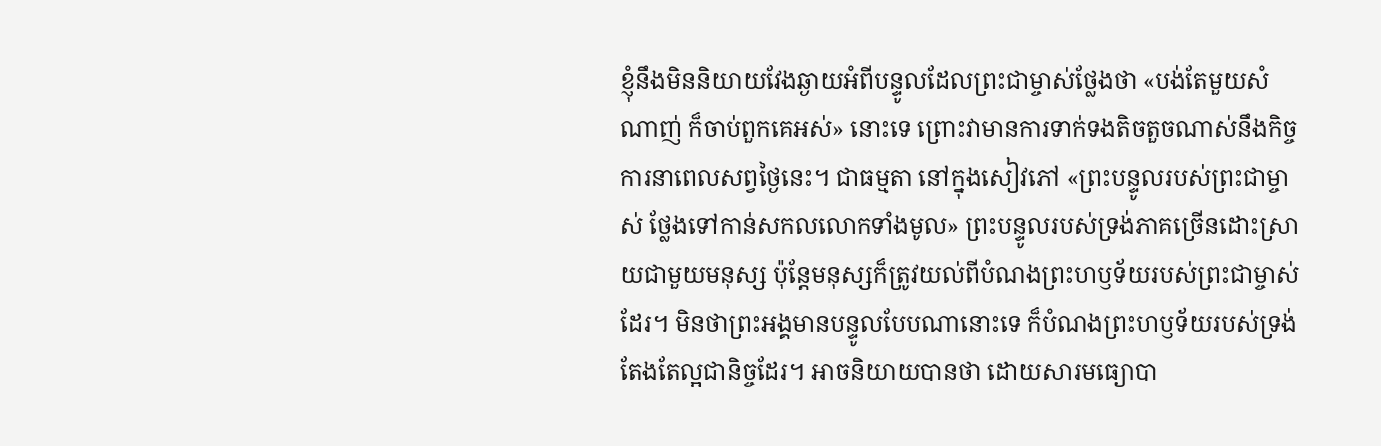ខ្ញុំនឹងមិននិយាយវែងឆ្ងាយអំពីបន្ទូលដែលព្រះជាម្ចាស់ថ្លែងថា «បង់តែមួយសំណាញ់ ក៏ចាប់ពួកគេអស់» នោះទេ ព្រោះវាមានការទាក់ទងតិចតួចណាស់នឹងកិច្ចការនាពេលសព្វថ្ងៃនេះ។ ជាធម្មតា នៅក្នុងសៀវភៅ «ព្រះបន្ទូលរបស់ព្រះជាម្ចាស់ ថ្លែងទៅកាន់សកលលោកទាំងមូល» ព្រះបន្ទូលរបស់ទ្រង់ភាគច្រើនដោះស្រាយជាមួយមនុស្ស ប៉ុន្តែមនុស្សក៏ត្រូវយល់ពីបំណងព្រះហឫទ័យរបស់ព្រះជាម្ចាស់ដែរ។ មិនថាព្រះអង្គមានបន្ទូលបែបណានោះទេ ក៏បំណងព្រះហឫទ័យរបស់ទ្រង់តែងតែល្អជានិច្ចដែរ។ អាចនិយាយបានថា ដោយសារមធ្យោបា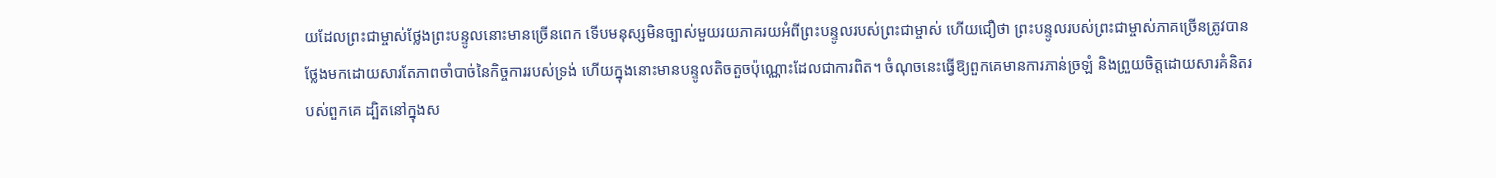យដែលព្រះជាម្ចាស់ថ្លែងព្រះបន្ទូលនោះមានច្រើនពេក ទើបមនុស្សមិនច្បាស់មួយរយភាគរយអំពីព្រះបន្ទូលរបស់ព្រះជាម្ចាស់ ហើយជឿថា ព្រះបន្ទូលរបស់ព្រះជាម្ចាស់ភាគច្រើនត្រូវបានថ្លែងមកដោយសារតែភាពចាំបាច់នៃកិច្ចការរបស់ទ្រង់ ហើយក្នុងនោះមានបន្ទូលតិចតួចប៉ុណ្ណោះដែលជាការពិត។ ចំណុចនេះធ្វើឱ្យពួកគេមានការភាន់ច្រឡំ និងព្រួយចិត្តដោយសារគំនិតរបស់ពួកគេ ដ្បិតនៅក្នុងស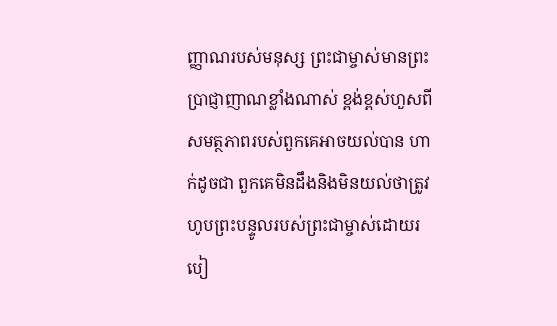ញ្ញាណរបស់មនុស្ស ព្រះជាម្ចាស់មានព្រះប្រាជ្ញាញាណខ្លាំងណាស់ ខ្ពង់ខ្ពស់ហួសពីសមត្ថភាពរបស់ពួកគេអាចយល់បាន ហាក់ដូចជា ពួកគេមិនដឹងនិងមិនយល់ថាត្រូវហូបព្រះបន្ទូលរបស់ព្រះជាម្ចាស់ដោយរបៀ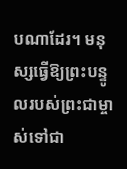បណាដែរ។ មនុស្សធ្វើឱ្យព្រះបន្ទូលរបស់ព្រះជាម្ចាស់ទៅជា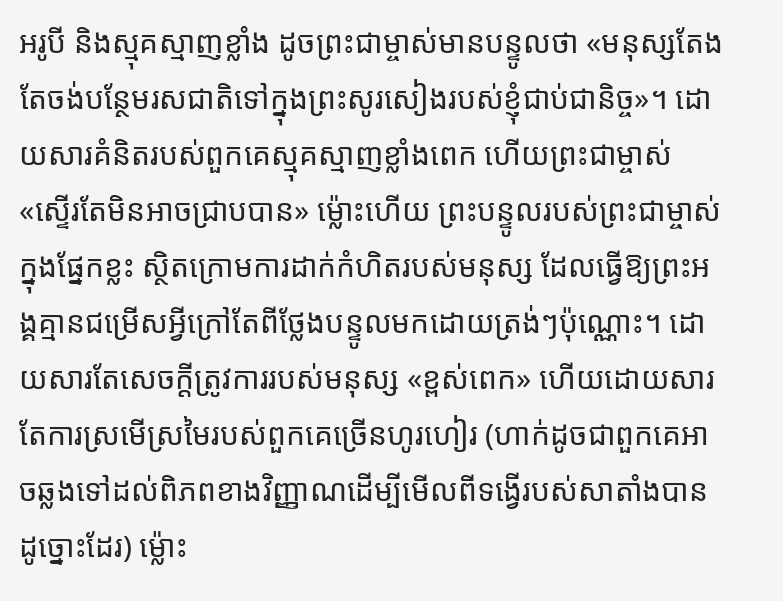អរូបី និងស្មុគស្មាញខ្លាំង ដូចព្រះជាម្ចាស់មានបន្ទូលថា «មនុស្សតែងតែចង់បន្ថែមរសជាតិទៅក្នុងព្រះសូរសៀងរបស់ខ្ញុំជាប់ជានិច្ច»។ ដោយសារគំនិតរបស់ពួកគេស្មុគស្មាញខ្លាំងពេក ហើយព្រះជាម្ចាស់ «ស្ទើរតែមិនអាចជ្រាបបាន» ម្ល៉ោះហើយ ព្រះបន្ទូលរបស់ព្រះជាម្ចាស់ក្នុងផ្នែកខ្លះ ស្ថិតក្រោមការដាក់កំហិតរបស់មនុស្ស ដែលធ្វើឱ្យព្រះអង្គគ្មានជម្រើសអ្វីក្រៅតែពីថ្លែងបន្ទូលមកដោយត្រង់ៗប៉ុណ្ណោះ។ ដោយសារតែសេចក្ដីត្រូវការរបស់មនុស្ស «ខ្ពស់ពេក» ហើយដោយសារតែការស្រមើស្រមៃរបស់ពួកគេច្រើនហូរហៀរ (ហាក់ដូចជាពួកគេអាចឆ្លងទៅដល់ពិភពខាងវិញ្ញាណដើម្បីមើលពីទង្វើរបស់សាតាំងបានដូច្នោះដែរ) ម្ល៉ោះ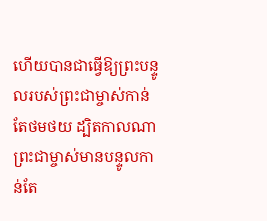ហើយបានជាធ្វើឱ្យព្រះបន្ទូលរបស់ព្រះជាម្ចាស់កាន់តែថមថយ ដ្បិតកាលណាព្រះជាម្ចាស់មានបន្ទូលកាន់តែ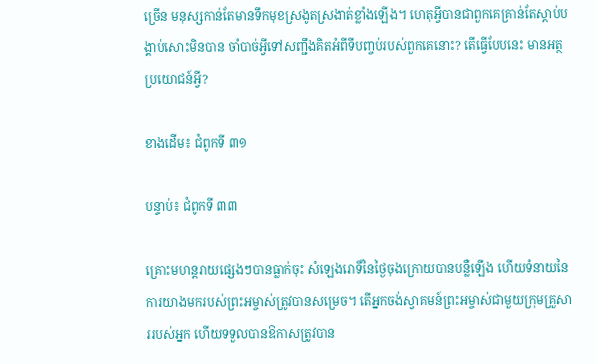ច្រើន មនុស្សកាន់តែមានទឹកមុខស្រងូតស្រងាត់ខ្លាំងឡើង។ ហេតុអ្វីបានជាពួកគេគ្រាន់តែស្ដាប់បង្គាប់សោះមិនបាន ចាំបាច់អ្វីទៅសញ្ជឹងគិតអំពីទីបញ្ចប់របស់ពួកគេនោះ? តើធ្វើបែបនេះ មានអត្ថប្រយោជន៍អ្វី?

ខាងដើម៖ ជំពូកទី ៣១

បន្ទាប់៖ ជំពូកទី ៣៣

គ្រោះមហន្តរាយផ្សេងៗបានធ្លាក់ចុះ សំឡេងរោទិ៍នៃថ្ងៃចុងក្រោយបានបន្លឺឡើង ហើយទំនាយនៃការយាងមករបស់ព្រះអម្ចាស់ត្រូវបានសម្រេច។ តើអ្នកចង់ស្វាគមន៍ព្រះអម្ចាស់ជាមួយក្រុមគ្រួសាររបស់អ្នក ហើយទទួលបានឱកាសត្រូវបាន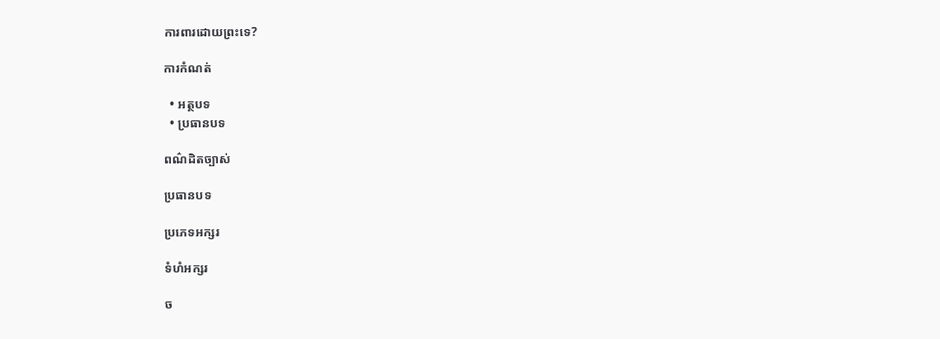ការពារដោយព្រះទេ?

ការកំណត់

  • អត្ថបទ
  • ប្រធានបទ

ពណ៌ដិតច្បាស់

ប្រធានបទ

ប្រភេទអក្សរ

ទំហំអក្សរ

ច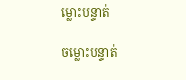ម្លោះបន្ទាត់

ចម្លោះបន្ទាត់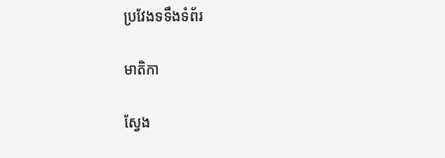ប្រវែងទទឹងទំព័រ

មាតិកា

ស្វែង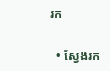រក

  • ស្វែងរក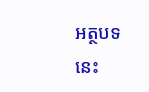អត្ថបទនេះ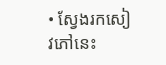• ស្វែងរកសៀវភៅនេះ